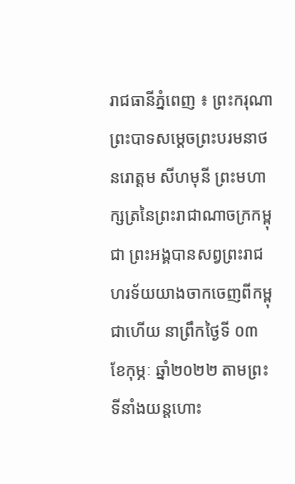រាជធានីភ្នំពេញ ៖ ព្រះករុណាព្រះបាទសម្ដេចព្រះបរមនាថ នរោត្ដម សីហមុនី ព្រះមហាក្សត្រនៃព្រះរាជាណាចក្រកម្ពុជា ព្រះអង្គបានសព្វព្រះរាជហរទ័យយាងចាកចេញពីកម្ពុជាហើយ នាព្រឹកថ្ងៃទី ០៣ ខែកុម្ភៈ ឆ្នាំ២០២២ តាមព្រះទីនាំងយន្តហោះ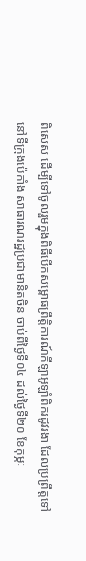ពិសេស ដើម្បីទៅចូលរួមក្នុងពិធីបើកសម្ពោធព្រឹត្តិការណ៍កីឡាអូឡាំពិករដូវរងា ដែលប្រព្រឹត្តទៅនៅទីក្រុងប៉េកាំង សាធារណរដ្ឋប្រជាមានិតចិន ចាប់ពីថ្ងៃទី០៤ ដល់ថ្ងៃទី២០ ខែកុម្ភៈ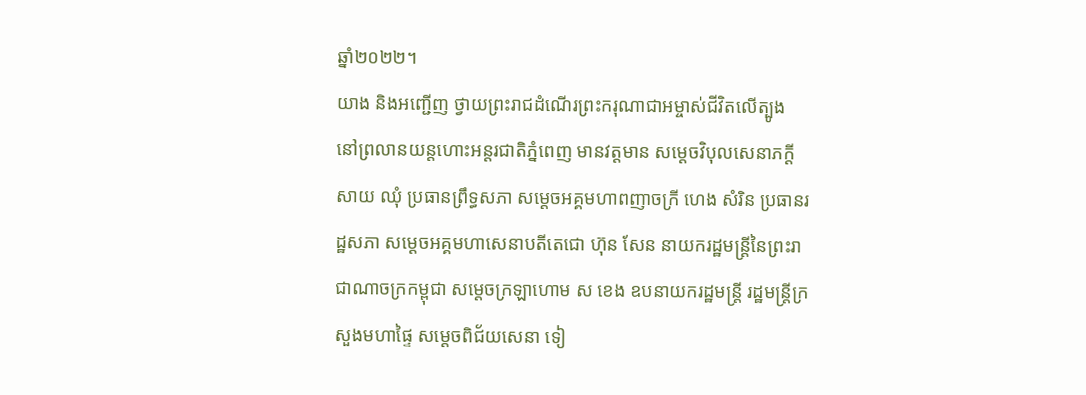ឆ្នាំ២០២២។
យាង និងអញ្ជើញ ថ្វាយព្រះរាជដំណើរព្រះករុណាជាអម្ចាស់ជីវិតលើត្បូង នៅព្រលានយន្តហោះអន្តរជាតិភ្នំពេញ មានវត្តមាន សម្ដេចវិបុលសេនាភក្ដី សាយ ឈុំ ប្រធានព្រឹទ្ធសភា សម្ដេចអគ្គមហាពញាចក្រី ហេង សំរិន ប្រធានរដ្ឋសភា សម្ដេចអគ្គមហាសេនាបតីតេជោ ហ៊ុន សែន នាយករដ្ឋមន្ត្រីនៃព្រះរាជាណាចក្រកម្ពុជា សម្ដេចក្រឡាហោម ស ខេង ឧបនាយករដ្ឋមន្ត្រី រដ្ឋមន្ត្រីក្រសួងមហាផ្ទៃ សម្ដេចពិជ័យសេនា ទៀ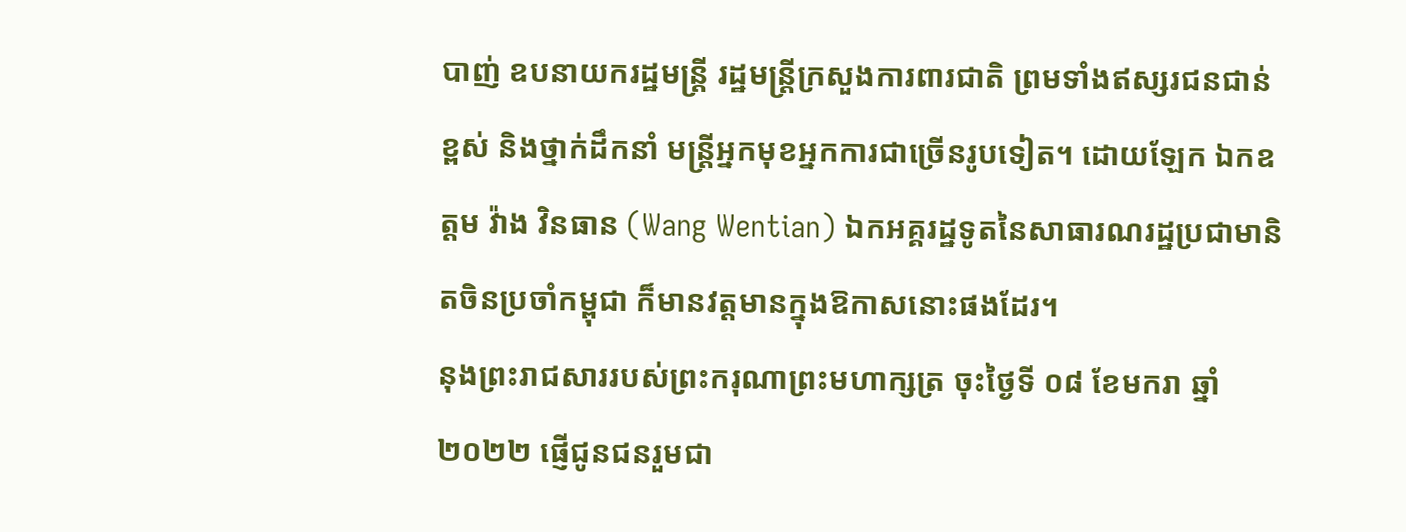បាញ់ ឧបនាយករដ្ឋមន្ត្រី រដ្ឋមន្ត្រីក្រសួងការពារជាតិ ព្រមទាំងឥស្សរជនជាន់ខ្ពស់ និងថ្នាក់ដឹកនាំ មន្ត្រីអ្នកមុខអ្នកការជាច្រើនរូបទៀត។ ដោយឡែក ឯកឧត្តម វ៉ាង វិនធាន (Wang Wentian) ឯកអគ្គរដ្ឋទូតនៃសាធារណរដ្ឋប្រជាមានិតចិនប្រចាំកម្ពុជា ក៏មានវត្តមានក្នុងឱកាសនោះផងដែរ។
នុងព្រះរាជសាររបស់ព្រះករុណាព្រះមហាក្សត្រ ចុះថ្ងៃទី ០៨ ខែមករា ឆ្នាំ២០២២ ផ្ញើជូនជនរួមជា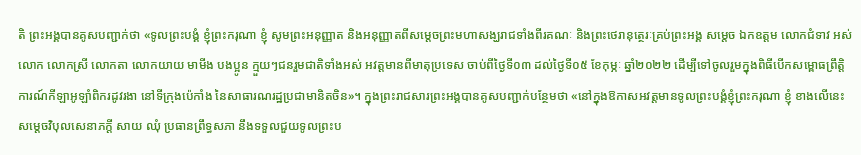តិ ព្រះអង្គបានគូសបញ្ជាក់ថា «ទូលព្រះបង្គំ ខ្ញុំព្រះករុណា ខ្ញុំ សូមព្រះអនុញ្ញាត និងអនុញ្ញាតពីសម្ដេចព្រះមហាសង្ឃរាជទាំងពីរគណៈ និងព្រះថេរានុត្ថេរៈគ្រប់ព្រះអង្គ សម្ដេច ឯកឧត្ដម លោកជំទាវ អស់លោក លោកស្រី លោកតា លោកយាយ មាមីង បងប្អូន ក្មួយៗជនរួមជាតិទាំងអស់ អវត្តមានពីមាតុប្រទេស ចាប់ពីថ្ងៃទី០៣ ដល់ថ្ងៃទី០៥ ខែកុម្ភៈ ឆ្នាំ២០២២ ដើម្បីទៅចូលរួមក្នុងពិធីបើកសម្ពោធព្រឹត្តិការណ៍កីឡាអូឡាំពិករដូវរងា នៅទីក្រុងប៉េកាំង នៃសាធារណរដ្ឋប្រជាមានិតចិន»។ ក្នុងព្រះរាជសារព្រះអង្គបានគូសបញ្ជាក់បន្ថែមថា «នៅក្នុងឱកាសអវត្តមានទូលព្រះបង្គំខ្ញុំព្រះករុណា ខ្ញុំ ខាងលើនេះ សម្ដេចវិបុលសេនាភក្ដី សាយ ឈុំ ប្រធានព្រឹទ្ធសភា នឹងទទួលជួយទូលព្រះប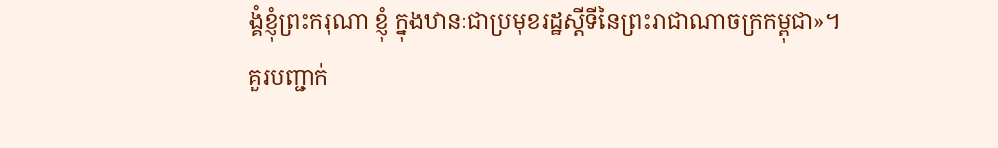ង្គំខ្ញុំព្រះករុណា ខ្ញុំ ក្នុងឋានៈជាប្រមុខរដ្ឋស្ដីទីនៃព្រះរាជាណាចក្រកម្ពុជា»។
គួរបញ្ជាក់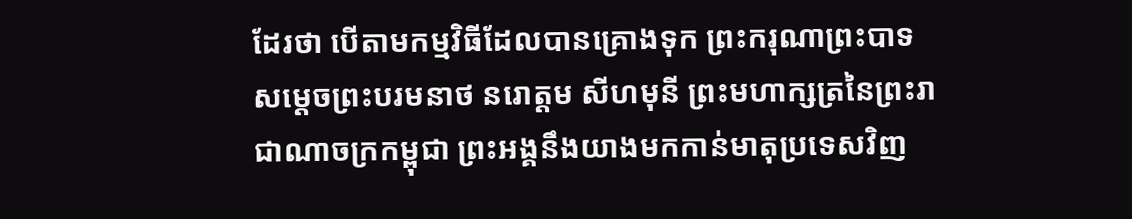ដែរថា បើតាមកម្មវិធីដែលបានគ្រោងទុក ព្រះករុណាព្រះបាទសម្ដេចព្រះបរមនាថ នរោត្ដម សីហមុនី ព្រះមហាក្សត្រនៃព្រះរាជាណាចក្រកម្ពុជា ព្រះអង្គនឹងយាងមកកាន់មាតុប្រទេសវិញ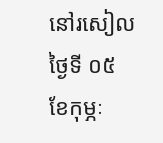នៅរសៀលថ្ងៃទី ០៥ ខែកុម្ភៈ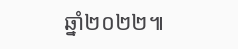ឆ្នាំ២០២២៕